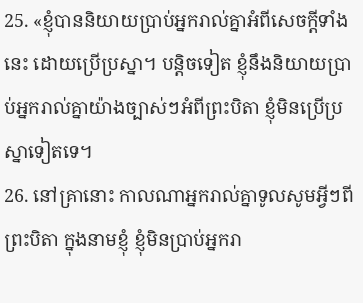25. «ខ្ញុំបាននិយាយប្រាប់អ្នករាល់គ្នាអំពីសេចក្ដីទាំងនេះ ដោយប្រើប្រស្នា។ បន្តិចទៀត ខ្ញុំនឹងនិយាយប្រាប់អ្នករាល់គ្នាយ៉ាងច្បាស់ៗអំពីព្រះបិតា ខ្ញុំមិនប្រើប្រស្នាទៀតទេ។
26. នៅគ្រានោះ កាលណាអ្នករាល់គ្នាទូលសូមអ្វីៗពីព្រះបិតា ក្នុងនាមខ្ញុំ ខ្ញុំមិនប្រាប់អ្នករា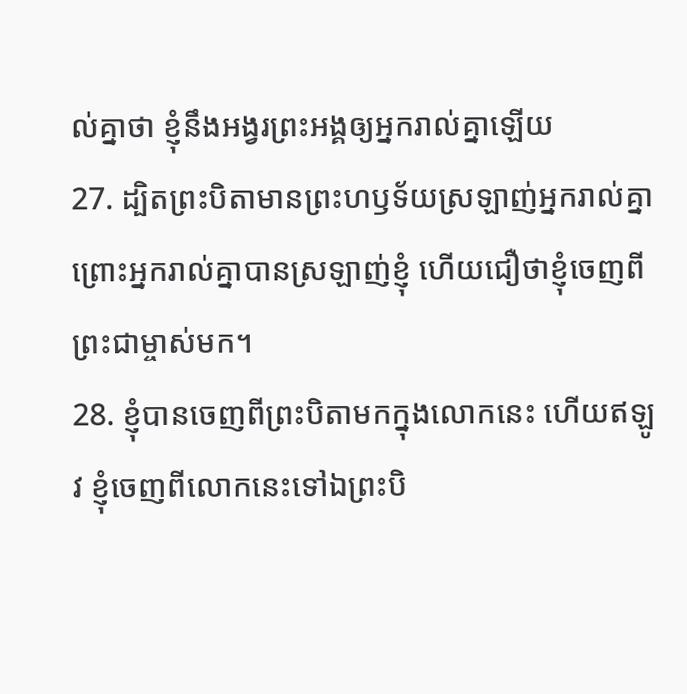ល់គ្នាថា ខ្ញុំនឹងអង្វរព្រះអង្គឲ្យអ្នករាល់គ្នាឡើយ
27. ដ្បិតព្រះបិតាមានព្រះហឫទ័យស្រឡាញ់អ្នករាល់គ្នា ព្រោះអ្នករាល់គ្នាបានស្រឡាញ់ខ្ញុំ ហើយជឿថាខ្ញុំចេញពីព្រះជាម្ចាស់មក។
28. ខ្ញុំបានចេញពីព្រះបិតាមកក្នុងលោកនេះ ហើយឥឡូវ ខ្ញុំចេញពីលោកនេះទៅឯព្រះបិ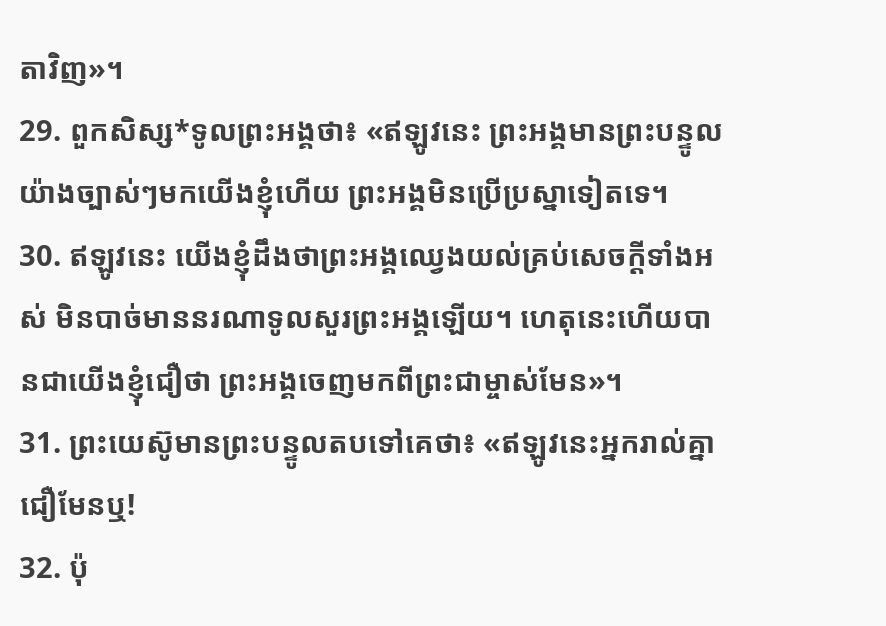តាវិញ»។
29. ពួកសិស្ស*ទូលព្រះអង្គថា៖ «ឥឡូវនេះ ព្រះអង្គមានព្រះបន្ទូលយ៉ាងច្បាស់ៗមកយើងខ្ញុំហើយ ព្រះអង្គមិនប្រើប្រស្នាទៀតទេ។
30. ឥឡូវនេះ យើងខ្ញុំដឹងថាព្រះអង្គឈ្វេងយល់គ្រប់សេចក្ដីទាំងអស់ មិនបាច់មាននរណាទូលសួរព្រះអង្គឡើយ។ ហេតុនេះហើយបានជាយើងខ្ញុំជឿថា ព្រះអង្គចេញមកពីព្រះជាម្ចាស់មែន»។
31. ព្រះយេស៊ូមានព្រះបន្ទូលតបទៅគេថា៖ «ឥឡូវនេះអ្នករាល់គ្នាជឿមែនឬ!
32. ប៉ុ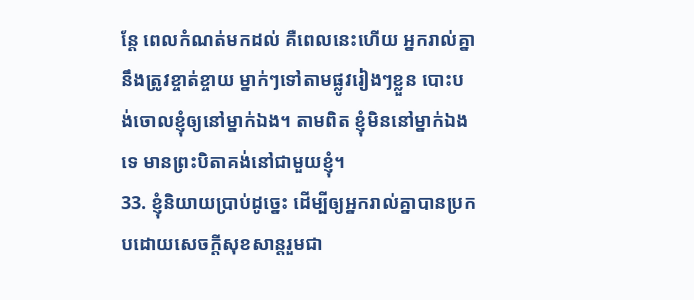ន្តែ ពេលកំណត់មកដល់ គឺពេលនេះហើយ អ្នករាល់គ្នានឹងត្រូវខ្ចាត់ខ្ចាយ ម្នាក់ៗទៅតាមផ្លូវរៀងៗខ្លួន បោះបង់ចោលខ្ញុំឲ្យនៅម្នាក់ឯង។ តាមពិត ខ្ញុំមិននៅម្នាក់ឯងទេ មានព្រះបិតាគង់នៅជាមួយខ្ញុំ។
33. ខ្ញុំនិយាយប្រាប់ដូច្នេះ ដើម្បីឲ្យអ្នករាល់គ្នាបានប្រកបដោយសេចក្ដីសុខសាន្តរួមជា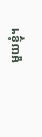មួយខ្ញុំ។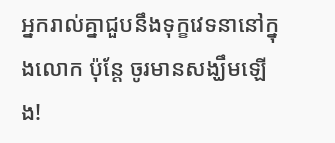អ្នករាល់គ្នាជួបនឹងទុក្ខវេទនានៅក្នុងលោក ប៉ុន្តែ ចូរមានសង្ឃឹមឡើង!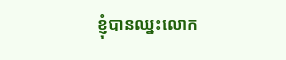ខ្ញុំបានឈ្នះលោក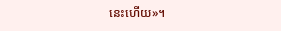នេះហើយ»។